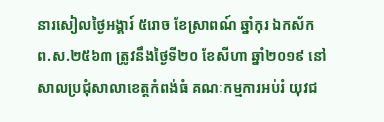នារសៀលថ្ងៃអង្គារ៍ ៥រោច ខែស្រាពណ៍ ឆ្នាំកុរ ឯកស័ក ព.ស.២៥៦៣ ត្រូវនឹងថ្ងៃទី២០ ខែសីហា ឆ្នាំ២០១៩ នៅសាលប្រជុំសាលាខេត្តកំពង់ធំ គណៈកម្មការអប់រំ យុវជ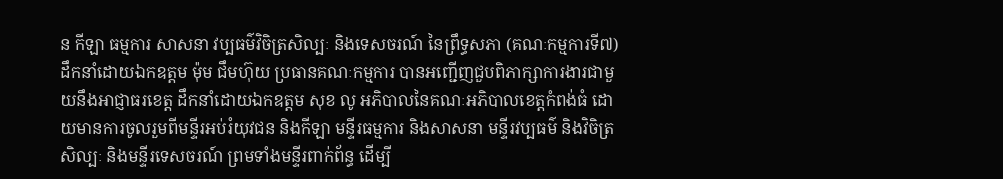ន កីឡា ធម្មការ សាសនា វប្បធម៌វិចិត្រសិល្បៈ និងទេសចរណ៍ នៃព្រឹទ្ធសភា (គណៈកម្មការទី៧) ដឹកនាំដោយឯកឧត្តម ម៉ុម ជឹមហ៊ុយ ប្រធានគណៈកម្មការ បានអញ្ជើញជួបពិភាក្សាការងារជាមួយនឹងអាជ្ញាធរខេត្ត ដឹកនាំដោយឯកឧត្តម សុខ លូ អភិបាលនៃគណៈអភិបាលខេត្តកំពង់ធំ ដោយមានការចូលរួមពីមន្ទីរអប់រំយុវជន និងកីឡា មន្ទីរធម្មការ និងសាសនា មន្ទីរវប្បធម៌ និងវិចិត្រសិល្បៈ និងមន្ទីរទេសចរណ៍ ព្រមទាំងមន្ទីរពាក់ព័ន្ធ ដើម្បី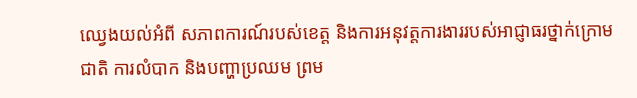ឈ្វេងយល់អំពី សភាពការណ៍របស់ខេត្ត និងការអនុវត្តការងាររបស់អាជ្ញាធរថ្នាក់ក្រោមជាតិ ការលំបាក និងបញ្ហាប្រឈម ព្រម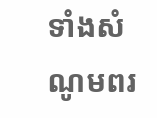ទាំងសំណូមពរ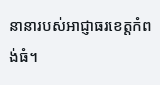នានារបស់អាជ្ញាធរខេត្តកំពង់ធំ។